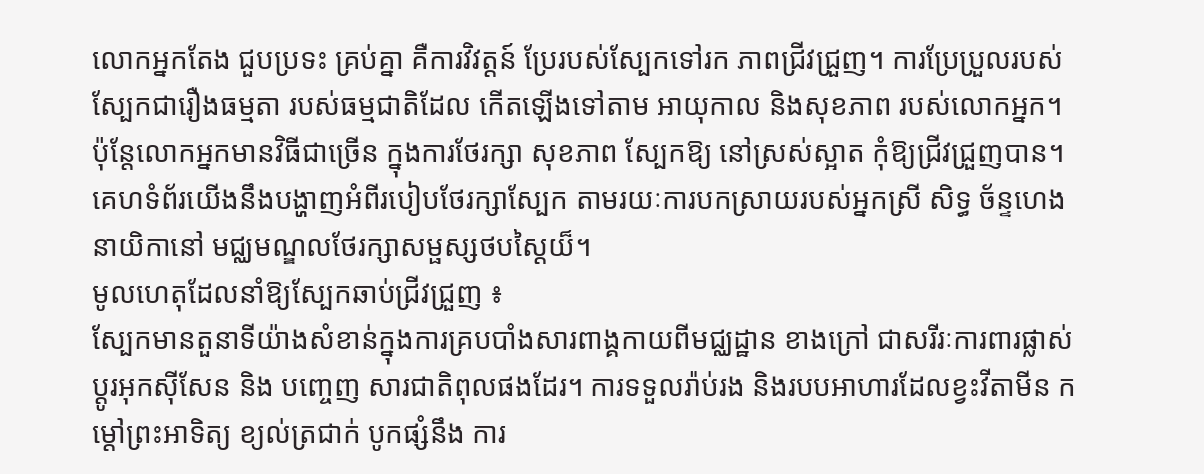លោកអ្នកតែង ជួបប្រទះ គ្រប់គ្នា គឺការវិវត្ដន៍ ប្រែរបស់ស្បែកទៅរក ភាពជ្រីវជ្រួញ។ ការប្រែប្រួលរបស់ ស្បែកជារឿងធម្មតា របស់ធម្មជាតិដែល កើតឡើងទៅតាម អាយុកាល និងសុខភាព របស់លោកអ្នក។ ប៉ុន្ដែលោកអ្នកមានវិធីជាច្រើន ក្នុងការថែរក្សា សុខភាព ស្បែកឱ្យ នៅស្រស់ស្អាត កុំឱ្យជ្រីវជ្រួញបាន។
គេហទំព័រយើងនឹងបង្ហាញអំពីរបៀបថែរក្សាស្បែក តាមរយៈការបកស្រាយរបស់អ្នកស្រី សិទ្ធ ច័ន្ទហេង នាយិកានៅ មជ្ឈមណ្ឌលថែរក្សាសម្ផស្សថបស្ដៃយ៏។
មូលហេតុដែលនាំឱ្យស្បែកឆាប់ជ្រីវជ្រួញ ៖
ស្បែកមានតួនាទីយ៉ាងសំខាន់ក្នុងការគ្របបាំងសារពាង្គកាយពីមជ្ឈដ្ឋាន ខាងក្រៅ ជាសរីរៈការពារផ្លាស់ប្ដូរអុកស៊ីសែន និង បញ្ចេញ សារជាតិពុលផងដែរ។ ការទទួលរ៉ាប់រង និងរបបអាហារដែលខ្វះវីតាមីន កម្ដៅព្រះអាទិត្យ ខ្យល់ត្រជាក់ បូកផ្សំនឹង ការ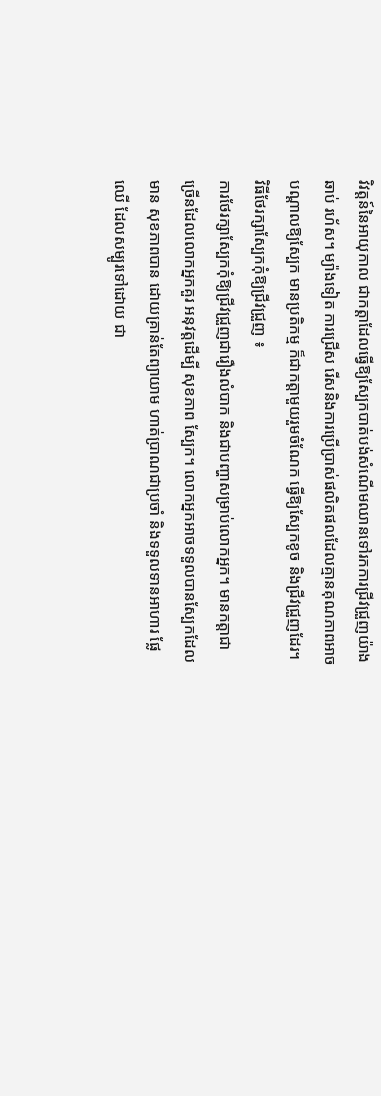វិវត្ដន៍នៃអាយុកាល ជាកត្ដាដែលធ្វើឱ្យស្បែកបាត់បង់សំណើមឈានទៅរកការជ្រីវជ្រួញយ៉ាងឆាប់ រហ័ស។ ម្យ៉ាងទៀត ការជ្រើស រើសនិងការប្រើប្រាស់ផលិតផលដែលគ្មានគុណភាពអាចបណ្ដាលឱ្យស្បែក មានប្រតិកម្ម ក៏ជាកត្ដាមួយរួមចំណែក ធ្វើឱ្យស្បែកខូច និងជ្រីវជ្រួញដែរ។
វិធីថែរក្សាស្បែកកុំឱ្យជ្រីវជ្រួញ ៖
ការថែរក្សាស្បែកកុំឱ្យជ្រីវជ្រួញជារឿងលំបាក និងជាបញ្ហាសម្រាប់លោកអ្នក។ មានកត្ដាជាច្រើនដែលលោកអ្នកគួរ អនុវត្ដដើម្បី សុខភាព ស្បែក។ លោកអ្នកអាចទទួលបានស្បែកដែលមាន សុខភាពបាន ដោយគ្រាន់តែព្យាយាម ហាត់ប្រាណជាប្រចាំ និងទទួលទានអាហារ ផ្លែឈើ ដែលសម្បូរទៅដោយ ជា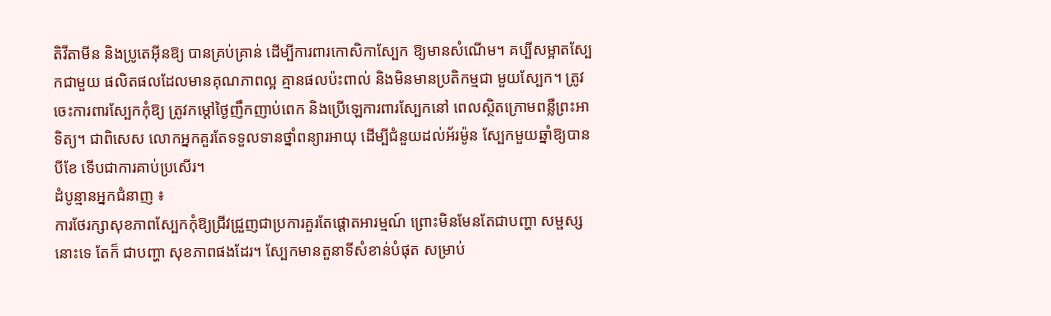តិវីតាមីន និងប្រូតេអ៊ីនឱ្យ បានគ្រប់គ្រាន់ ដើម្បីការពារកោសិកាស្បែក ឱ្យមានសំណើម។ គប្បីសម្អាតស្បែកជាមួយ ផលិតផលដែលមានគុណភាពល្អ គ្មានផលប៉ះពាល់ និងមិនមានប្រតិកម្មជា មួយស្បែក។ ត្រូវចេះការពារស្បែកកុំឱ្យ ត្រូវកម្ដៅថ្ងៃញឹកញាប់ពេក និងប្រើឡេការពារស្បែកនៅ ពេលស្ថិតក្រោមពន្លឺព្រះអាទិត្យ។ ជាពិសេស លោកអ្នកគួរតែទទួលទានថ្នាំពន្យារអាយុ ដើម្បីជំនួយដល់អ័រម៉ូន ស្បែកមួយឆ្នាំឱ្យបានបីខែ ទើបជាការគាប់ប្រសើរ។
ដំបូន្មានអ្នកជំនាញ ៖
ការថែរក្សាសុខភាពស្បែកកុំឱ្យជ្រីវជ្រួញជាប្រការគួរតែផ្ដោតអារម្មណ៍ ព្រោះមិនមែនតែជាបញ្ហា សម្ផស្សនោះទេ តែក៏ ជាបញ្ហា សុខភាពផងដែរ។ ស្បែកមានតួនាទីសំខាន់បំផុត សម្រាប់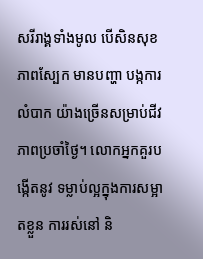សរីរាង្គទាំងមូល បើសិនសុខភាពស្បែក មានបញ្ហា បង្កការលំបាក យ៉ាងច្រើនសម្រាប់ជីវភាពប្រចាំថ្ងៃ។ លោកអ្នកគួរបង្កើតនូវ ទម្លាប់ល្អក្នុងការសម្អាតខ្លួន ការរស់នៅ និ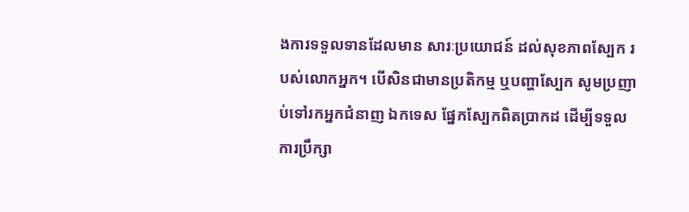ងការទទួលទានដែលមាន សារៈប្រយោជន៍ ដល់សុខភាពស្បែក របស់លោកអ្នក។ បើសិនជាមានប្រតិកម្ម ឬបញ្ហាស្បែក សូមប្រញាប់ទៅរកអ្នកជំនាញ ឯកទេស ផ្នែកស្បែកពិតប្រាកដ ដើម្បីទទួលការប្រឹក្សា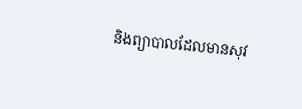និងព្យាបាលដែលមានសុវ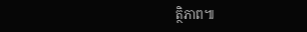ត្ថិភាព៕